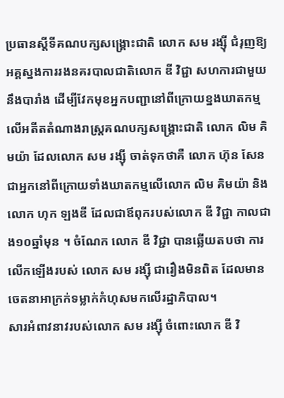ប្រធានស្ដីទីគណបក្សសង្គ្រោះជាតិ លោក សម រង្ស៊ី ជំរុញឱ្យ អគ្គស្នងការរងនគរបាលជាតិលោក ឌី វិជ្ជា សហការជាមួយនឹងបារាំង ដើម្បីវែកមុខអ្នកបញ្ជានៅពីក្រោយខ្នងឃាតកម្មលើអតីតតំណាងរាស្ត្រគណបក្សសង្គ្រោះជាតិ លោក លិម គិមយ៉ា ដែលលោក សម រង្ស៊ី ចាត់ទុកថាគឺ លោក ហ៊ុន សែន ជាអ្នកនៅពីក្រោយទាំងឃាតកម្មលើលោក លិម គិមយ៉ា និង លោក ហុក ឡងឌី ដែលជាឪពុករបស់លោក ឌី វិជ្ជា កាលជាង១០ឆ្នាំមុន ។ ចំណែក លោក ឌី វិជ្ជា បានឆ្លើយតបថា ការលើកឡើងរបស់ លោក សម រង្ស៊ី ជារឿងមិនពិត ដែលមានចេតនាអាក្រក់ទម្លាក់កំហុសមកលើរដ្ឋាភិបាល។
សារអំពាវនាវរបស់លោក សម រង្ស៊ី ចំពោះលោក ឌី វិ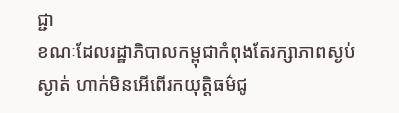ជ្ជា
ខណៈដែលរដ្ឋាភិបាលកម្ពុជាកំពុងតែរក្សាភាពស្ងប់ស្ងាត់ ហាក់មិនអើពើរកយុត្តិធម៌ជូ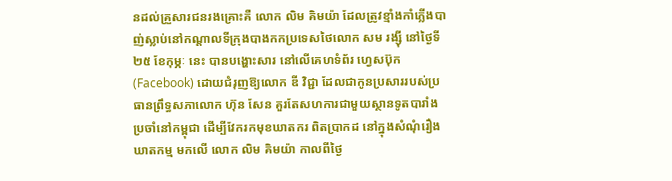នដល់គ្រួសារជនរងគ្រោះគឺ លោក លិម គិមយ៉ា ដែលត្រូវខ្មាំងកាំភ្លើងបាញ់ស្លាប់នៅកណ្ដាលទីក្រុងបាងកកប្រទេសថៃលោក សម រង្ស៊ី នៅថ្ងៃទី២៥ ខែកុម្ភៈ នេះ បានបង្ហោះសារ នៅលើគេហទំព័រ ហ្វេសប៊ុក (Facebook) ដោយជំរុញឱ្យលោក ឌី វិជ្ជា ដែលជាកូនប្រសាររបស់ប្រធានព្រឹទ្ធសភាលោក ហ៊ុន សែន គួរតែសហការជាមួយស្ថានទូតបារាំងប្រចាំនៅកម្ពុជា ដើម្បីវែករកមុខឃាតករ ពិតប្រាកដ នៅក្នុងសំណុំរឿងឃាតកម្ម មកលើ លោក លិម គិមយ៉ា កាលពីថ្ងៃ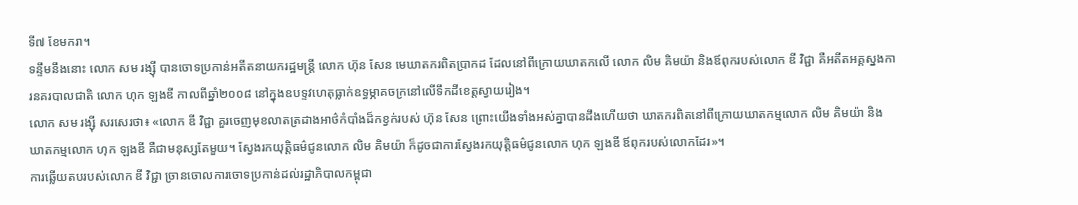ទី៧ ខែមករា។
ទន្ទឹមនឹងនោះ លោក សម រង្ស៊ី បានចោទប្រកាន់អតីតនាយករដ្ឋមន្ត្រី លោក ហ៊ុន សែន មេឃាតករពិតប្រាកដ ដែលនៅពីក្រោយឃាតកលើ លោក លិម គិមយ៉ា និងឪពុករបស់លោក ឌី វិជ្ជា គឺអតីតអគ្គស្នងការនគរបាលជាតិ លោក ហុក ឡងឌី កាលពីឆ្នាំ២០០៨ នៅក្នុងឧបទ្ទវហេតុធ្លាក់ឧទ្ធម្ភាគចក្រនៅលើទឹកដីខេត្តស្វាយរៀង។
លោក សម រង្ស៊ី សរសេរថា៖ «លោក ឌី វិជ្ជា គួរចេញមុខលាតត្រដាងអាថ៌កំបាំងដ៏កខ្វក់របស់ ហ៊ុន សែន ព្រោះយើងទាំងអស់គ្នាបានដឹងហើយថា ឃាតករពិតនៅពីក្រោយឃាតកម្មលោក លិម គិមយ៉ា និង ឃាតកម្មលោក ហុក ឡងឌី គឺជាមនុស្សតែមួយ។ ស្វែងរកយុត្តិធម៌ជូនលោក លិម គិមយ៉ា ក៏ដូចជាការស្វែងរកយុត្តិធម៌ជូនលោក ហុក ឡងឌី ឪពុករបស់លោកដែរ»។
ការឆ្លើយតបរបស់លោក ឌី វិជ្ជា ច្រានចោលការចោទប្រកាន់ដល់រដ្ឋាភិបាលកម្ពុជា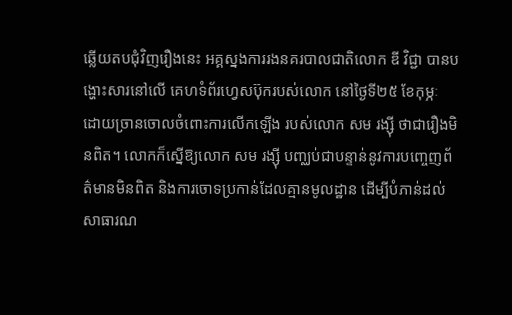ឆ្លើយតបជុំវិញរឿងនេះ អគ្គស្នងការរងនគរបាលជាតិលោក ឌី វិជ្ជា បានបង្ហោះសារនៅលើ គេហទំព័រហ្វេសប៊ុករបស់លោក នៅថ្ងៃទី២៥ ខែកុម្ភៈ ដោយច្រានចោលចំពោះការលើកឡើង របស់លោក សម រង្ស៊ី ថាជារឿងមិនពិត។ លោកក៏ស្នើឱ្យលោក សម រង្ស៊ី បញ្ឈប់ជាបន្ទាន់នូវការបញ្ចេញព័ត៌មានមិនពិត និងការចោទប្រកាន់ដែលគ្មានមូលដ្ឋាន ដើម្បីបំភាន់ដល់សាធារណ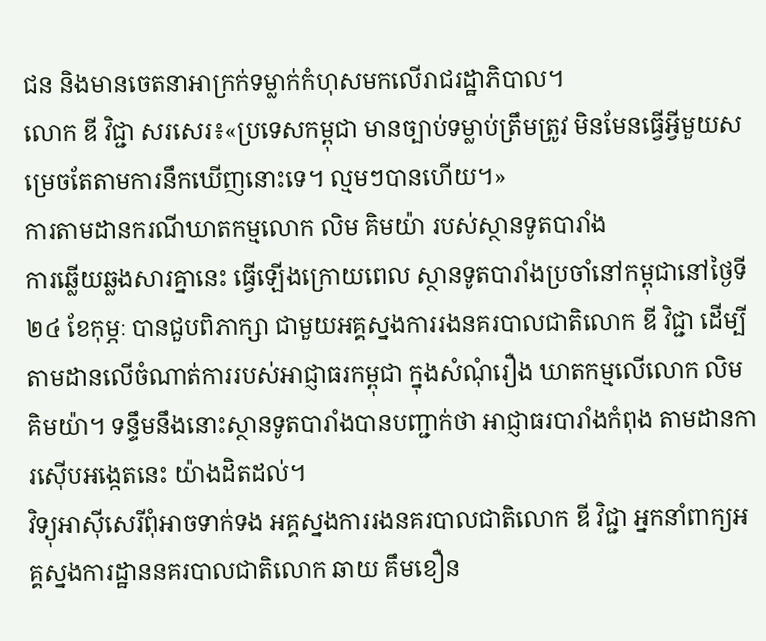ជន និងមានចេតនាអាក្រក់ទម្លាក់កំហុសមកលើរាជរដ្ឋាភិបាល។
លោក ឌី វិជ្ជា សរសេរ៖«ប្រទេសកម្ពុជា មានច្បាប់ទម្លាប់ត្រឹមត្រូវ មិនមែនធ្វើអ្វីមួយសម្រេចតែតាមការនឹកឃើញនោះទេ។ ល្មមៗបានហើយ។»
ការតាមដានករណីឃាតកម្មលោក លិម គិមយ៉ា របស់ស្ថានទូតបារាំង
ការឆ្លើយឆ្លងសារគ្នានេះ ធ្វើឡើងក្រោយពេល ស្ថានទូតបារាំងប្រចាំនៅកម្ពុជានៅថ្ងៃទី២៤ ខែកុម្ភៈ បានជួបពិភាក្សា ជាមួយអគ្គស្នងការរងនគរបាលជាតិលោក ឌី វិជ្ជា ដើម្បីតាមដានលើចំណាត់ការរបស់អាជ្ញាធរកម្ពុជា ក្នុងសំណុំរឿង ឃាតកម្មលើលោក លិម គិមយ៉ា។ ទន្ទឹមនឹងនោះស្ថានទូតបារាំងបានបញ្ជាក់ថា អាជ្ញាធរបារាំងកំពុង តាមដានការស៊ើបអង្កេតនេះ យ៉ាងដិតដល់។
វិទ្យុអាស៊ីសេរីពុំអាចទាក់ទង អគ្គស្នងការរងនគរបាលជាតិលោក ឌី វិជ្ជា អ្នកនាំពាក្យអគ្គស្នងការដ្ឋាននគរបាលជាតិលោក ឆាយ គឹមខឿន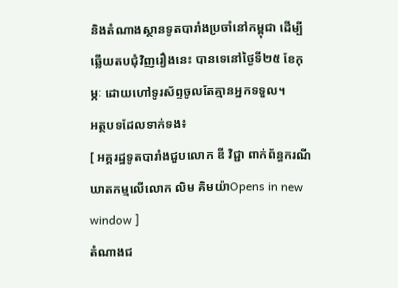និងតំណាងស្ថានទូតបារាំងប្រចាំនៅកម្ពុជា ដើម្បីឆ្លើយតបជុំវិញរឿងនេះ បានទេនៅថ្ងៃទី២៥ ខែកុម្ភៈ ដោយហៅទូរស័ព្ទចូលតែគ្មានអ្នកទទួល។
អត្ថបទដែលទាក់ទង៖
[ អគ្គរដ្ឋទូតបារាំងជួបលោក ឌី វិជ្ជា ពាក់ព័ន្ធករណីឃាតកម្មលើលោក លិម គិមយ៉ាOpens in new window ]
តំណាងជ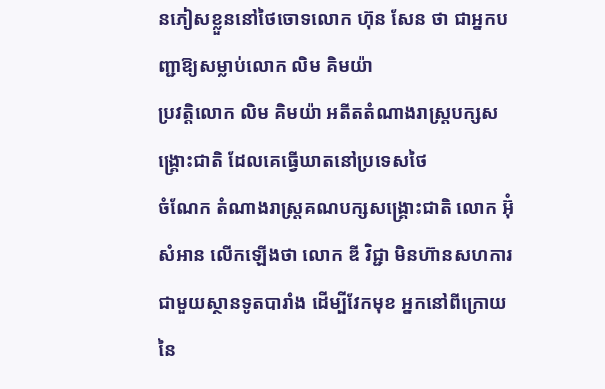នភៀសខ្លួននៅថៃចោទលោក ហ៊ុន សែន ថា ជាអ្នកបញ្ជាឱ្យសម្លាប់លោក លិម គិមយ៉ា
ប្រវត្តិលោក លិម គិមយ៉ា អតីតតំណាងរាស្ត្របក្សសង្គ្រោះជាតិ ដែលគេធ្វើឃាតនៅប្រទេសថៃ
ចំណែក តំណាងរាស្ត្រគណបក្សសង្គ្រោះជាតិ លោក អ៊ុំ សំអាន លើកឡើងថា លោក ឌី វិជ្ជា មិនហ៊ានសហការជាមួយស្ថានទូតបារាំង ដើម្បីវែកមុខ អ្នកនៅពីក្រោយ នៃ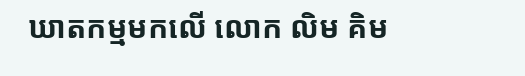ឃាតកម្មមកលើ លោក លិម គិម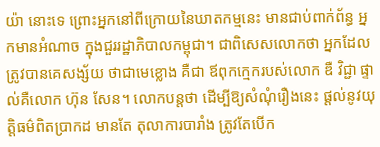យ៉ា នោះទេ ព្រោះអ្នកនៅពីក្រោយនៃឃាតកម្មនេះ មានជាប់ពាក់ព័ន្ធ អ្នកមានអំណាច ក្នុងជួររដ្ឋាភិបាលកម្ពុជា។ ជាពិសេសលោកថា អ្នកដែលត្រូវបានគេសង្ស័យ ថាជាមេខ្លោង គឺជា ឪពុកក្មេករបស់លោក ឌឺ វិជ្ជា ផ្ទាល់គឺលោក ហ៊ុន សែន។ លោកបន្តថា ដើម្បីឱ្យសំណុំរឿងនេះ ផ្ដល់នូវយុត្តិធម៌ពិតប្រាកដ មានតែ តុលាការបារាំង ត្រូវតែបើក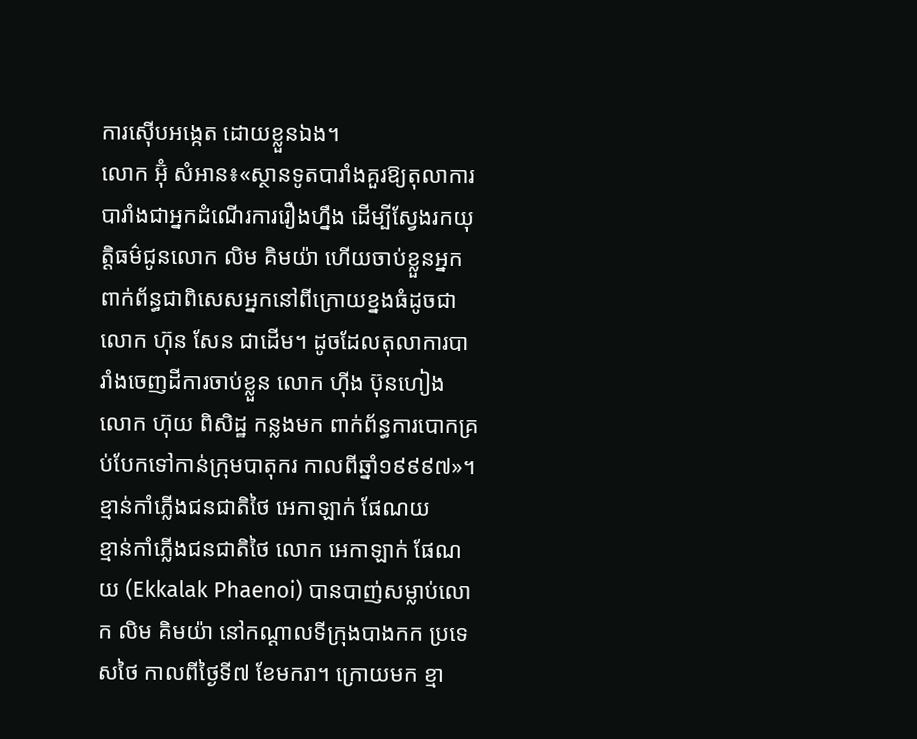ការស៊ើបអង្កេត ដោយខ្លួនឯង។
លោក អ៊ុំ សំអាន៖«ស្ថានទូតបារាំងគួរឱ្យតុលាការបារាំងជាអ្នកដំណើរការរឿងហ្នឹង ដើម្បីស្វែងរកយុត្តិធម៌ជូនលោក លិម គិមយ៉ា ហើយចាប់ខ្លួនអ្នកពាក់ព័ន្ធជាពិសេសអ្នកនៅពីក្រោយខ្នងធំដូចជា លោក ហ៊ុន សែន ជាដើម។ ដូចដែលតុលាការបារាំងចេញដីការចាប់ខ្លួន លោក ហ៊ីង ប៊ុនហៀង លោក ហ៊ុយ ពិសិដ្ឋ កន្លងមក ពាក់ព័ន្ធការបោកគ្រប់បែកទៅកាន់ក្រុមបាតុករ កាលពីឆ្នាំ១៩៩៩៧»។
ខ្មាន់កាំភ្លើងជនជាតិថៃ អេកាឡាក់ ផែណយ
ខ្មាន់កាំភ្លើងជនជាតិថៃ លោក អេកាឡាក់ ផែណយ (Ekkalak Phaenoi) បានបាញ់សម្លាប់លោក លិម គិមយ៉ា នៅកណ្ដាលទីក្រុងបាងកក ប្រទេសថៃ កាលពីថ្ងៃទី៧ ខែមករា។ ក្រោយមក ខ្មា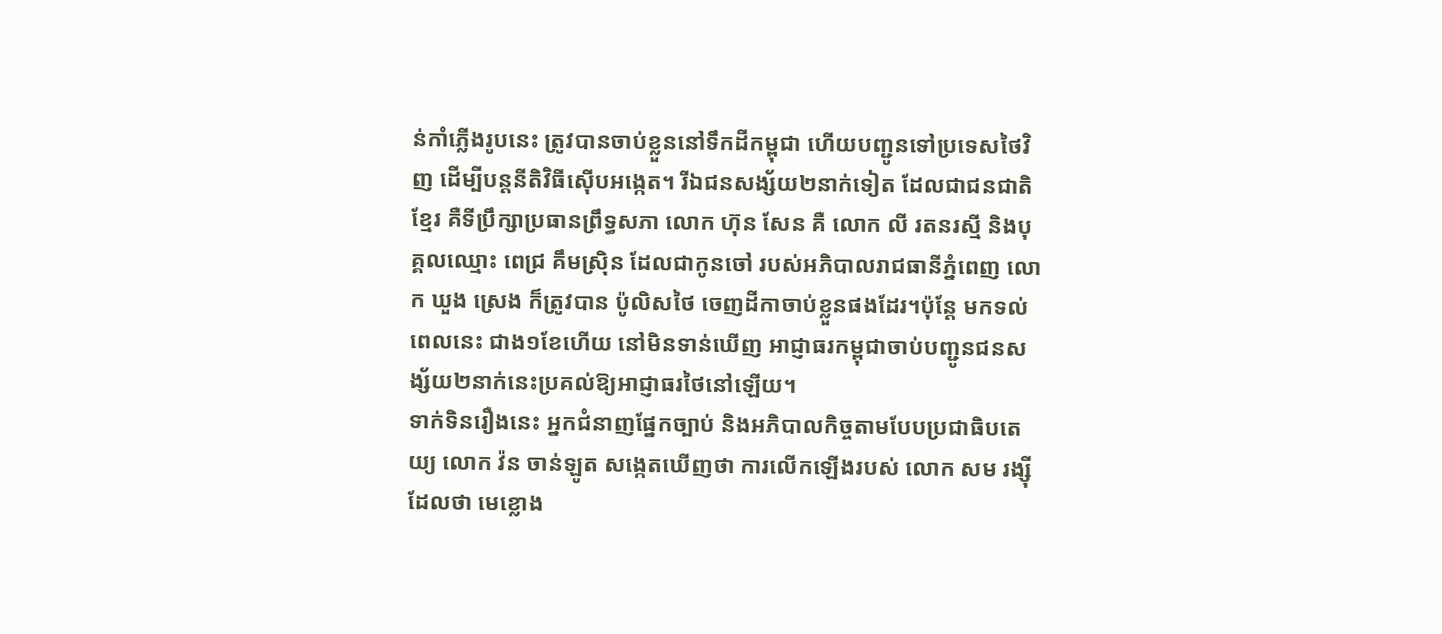ន់កាំភ្លើងរូបនេះ ត្រូវបានចាប់ខ្លួននៅទឹកដីកម្ពុជា ហើយបញ្ជូនទៅប្រទេសថៃវិញ ដើម្បីបន្តនីតិវិធីស៊ើបអង្កេត។ រីឯជនសង្ស័យ២នាក់ទៀត ដែលជាជនជាតិខ្មែរ គឺទីប្រឹក្សាប្រធានព្រឹទ្ធសភា លោក ហ៊ុន សែន គឺ លោក លី រតនរស្មី និងបុគ្គលឈ្មោះ ពេជ្រ គឹមស្រ៊ិន ដែលជាកូនចៅ របស់អភិបាលរាជធានីភ្នំពេញ លោក ឃួង ស្រេង ក៏ត្រូវបាន ប៉ូលិសថៃ ចេញដីកាចាប់ខ្លួនផងដែរ។ប៉ុន្តែ មកទល់ពេលនេះ ជាង១ខែហើយ នៅមិនទាន់ឃើញ អាជ្ញាធរកម្ពុជាចាប់បញ្ជូនជនសង្ស័យ២នាក់នេះប្រគល់ឱ្យអាជ្ញាធរថៃនៅឡើយ។
ទាក់ទិនរឿងនេះ អ្នកជំនាញផ្នែកច្បាប់ និងអភិបាលកិច្ចតាមបែបប្រជាធិបតេយ្យ លោក វ៉ន ចាន់ឡូត សង្កេតឃើញថា ការលើកឡើងរបស់ លោក សម រង្ស៊ី ដែលថា មេខ្លោង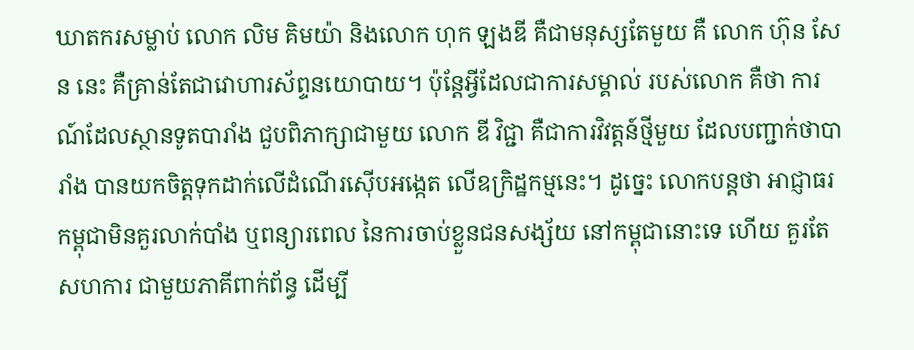ឃាតករសម្លាប់ លោក លិម គិមយ៉ា និងលោក ហុក ឡងឌី គឺជាមនុស្សតែមួយ គឺ លោក ហ៊ុន សែន នេះ គឺគ្រាន់តែជាវោហារស័ព្ទនយោបាយ។ ប៉ុន្តែអ្វីដែលជាការសម្គាល់ របស់លោក គឺថា ការណ៍ដែលស្ថានទូតបារាំង ជួបពិភាក្សាជាមួយ លោក ឌី វិជ្ជា គឺជាការវិវត្តន៍ថ្មីមួយ ដែលបញ្ជាក់ថាបារាំង បានយកចិត្តទុកដាក់លើដំណើរស៊ើបអង្កេត លើឧក្រិដ្ឋកម្មនេះ។ ដូច្នេះ លោកបន្តថា អាជ្ញាធរកម្ពុជាមិនគួរលាក់បាំង ឬពន្យារពេល នៃការចាប់ខ្លួនជនសង្ស័យ នៅកម្ពុជានោះទេ ហើយ គួរតែសហការ ជាមួយភាគីពាក់ព័ន្ធ ដើម្បី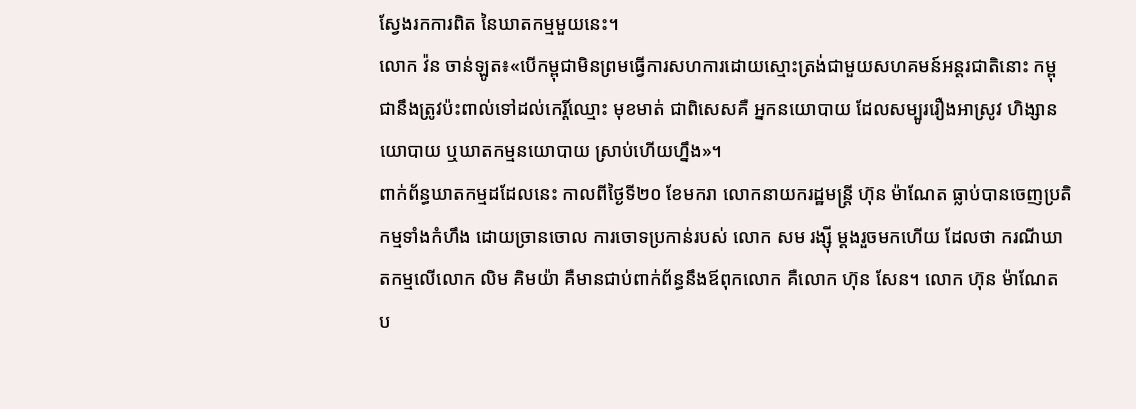ស្វែងរកការពិត នៃឃាតកម្មមួយនេះ។
លោក វ៉ន ចាន់ឡូត៖«បើកម្ពុជាមិនព្រមធ្វើការសហការដោយស្មោះត្រង់ជាមួយសហគមន៍អន្តរជាតិនោះ កម្ពុជានឹងត្រូវប៉ះពាល់ទៅដល់កេរ្តិ៍ឈ្មោះ មុខមាត់ ជាពិសេសគឺ អ្នកនយោបាយ ដែលសម្បូររឿងអាស្រូវ ហិង្សានយោបាយ ឬឃាតកម្មនយោបាយ ស្រាប់ហើយហ្នឹង»។
ពាក់ព័ន្ធឃាតកម្មដដែលនេះ កាលពីថ្ងៃទី២០ ខែមករា លោកនាយករដ្ឋមន្ត្រី ហ៊ុន ម៉ាណែត ធ្លាប់បានចេញប្រតិកម្មទាំងកំហឹង ដោយច្រានចោល ការចោទប្រកាន់របស់ លោក សម រង្ស៊ី ម្ដងរួចមកហើយ ដែលថា ករណីឃាតកម្មលើលោក លិម គិមយ៉ា គឺមានជាប់ពាក់ព័ន្ធនឹងឪពុកលោក គឺលោក ហ៊ុន សែន។ លោក ហ៊ុន ម៉ាណែត ប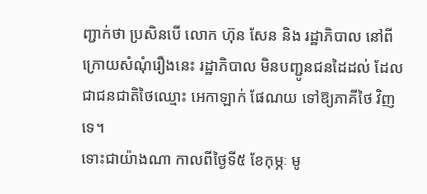ញ្ជាក់ថា ប្រសិនបើ លោក ហ៊ុន សែន និង រដ្ឋាភិបាល នៅពីក្រោយសំណុំរឿងនេះ រដ្ឋាភិបាល មិនបញ្ជូនជនដៃដល់ ដែលជាជនជាតិថៃឈ្មោះ អេកាឡាក់ ផែណយ ទៅឱ្យភាគីថៃ វិញទេ។
ទោះជាយ៉ាងណា កាលពីថ្ងៃទី៥ ខែកុម្ភៈ មូ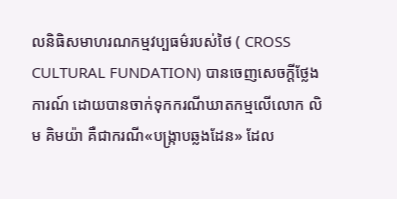លនិធិសមាហរណកម្មវប្បធម៌របស់ថៃ ( CROSS CULTURAL FUNDATION) បានចេញសេចក្ដីថ្លែងការណ៍ ដោយបានចាក់ទុកករណីឃាតកម្មលើលោក លិម គិមយ៉ា គឺជាករណី«បង្ក្រាបឆ្លងដែន» ដែល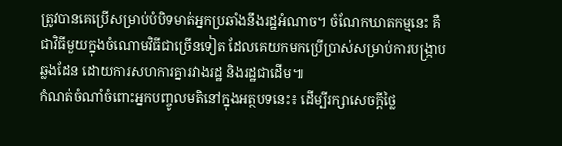ត្រូវបានគេប្រើសម្រាប់បំបិទមាត់អ្នកប្រឆាំងនឹងរដ្ឋអំណាច។ ចំណែកឃាតកម្មនេះ គឺជាវិធីមួយក្នុងចំណោមវិធីជាច្រើនទៀត ដែលគេយកមកប្រើប្រាស់សម្រាប់ការបង្ក្រាបឆ្លងដែន ដោយការសហការគ្នារវាងរដ្ឋ និងរដ្ឋជាដើម៕
កំណត់ចំណាំចំពោះអ្នកបញ្ចូលមតិនៅក្នុងអត្ថបទនេះ៖ ដើម្បីរក្សាសេចក្ដីថ្លៃ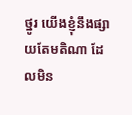ថ្នូរ យើងខ្ញុំនឹងផ្សាយតែមតិណា ដែលមិន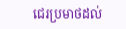ជេរប្រមាថដល់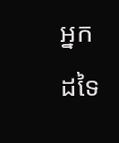អ្នកដទៃ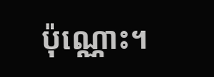ប៉ុណ្ណោះ។